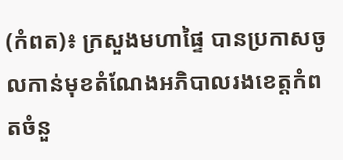(កំពត)៖ ក្រសួងមហាផ្ទៃ បានប្រកាសចូលកាន់មុខតំណែងអភិបាលរងខេត្តកំពតចំនួ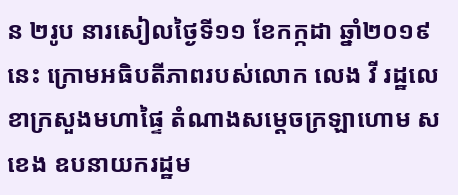ន ២រូប នារសៀលថ្ងៃទី១១ ខែកក្កដា ឆ្នាំ២០១៩នេះ ក្រោមអធិបតីភាពរបស់លោក លេង វី រដ្ឋលេខាក្រសួងមហាផ្ទៃ តំណាងសម្ដេចក្រឡាហោម ស ខេង ឧបនាយករដ្ឋម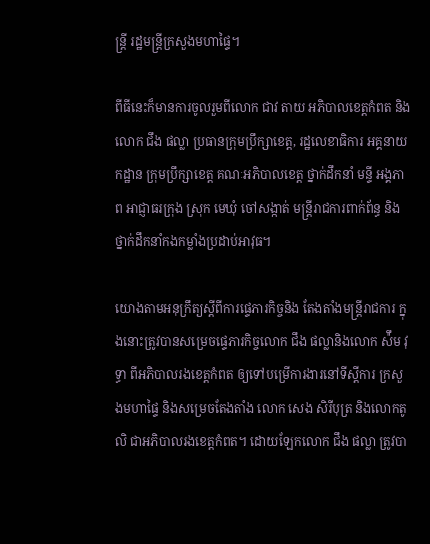ន្ត្រី រដ្ឋមន្ត្រីក្រសួងមហាផ្ទៃ។

ពីធីនេះក៏មានការចូលរួមពីលោក ជាវ តាយ អភិបាលខេត្តកំពត និងលោក ជឹង ផល្លា ប្រធានក្រុមប្រឹក្សាខេត្ត, រដ្ឋលេខាធិការ អគ្គនាយកដ្ឋាន ក្រុមប្រឹក្សាខេត្ត គណៈអភិបាលខេត្ត ថ្នាក់ដឹកនាំ មន្ទី អង្គភាព អាជ្ញាធរក្រុង ស្រុក មេឃុំ ចៅសង្កាត់ មន្ត្រីរាជការពាក់ព័ន្ធ និងថ្នាក់ដឹកនាំកងកម្លាំងប្រដាប់អាវុធ។

យោងតាមអនុក្រឹត្យស្ដីពីការផ្ទេភារកិច្ចនិង តែងតាំងមន្ត្រីរាជការ ក្នុងនោះត្រូវបានសម្រេចផ្ទេភារកិច្ចលោក ជឹង ផល្លានិងលោក ស៉ឹម វុទ្ធា ពីអភិបាលរងខេត្តកំពត ឲ្យទៅបម្រើការងារនៅទីស្ដីការ ក្រសួងមហាផ្ទៃ និងសម្រេចតែងតាំង លោក សេង សិរីបុត្រ និងលោកតូ លិ ជាអភិបាលរងខេត្តកំពត។ ដោយឡែកលោក ជឹង ផល្លា ត្រូវបា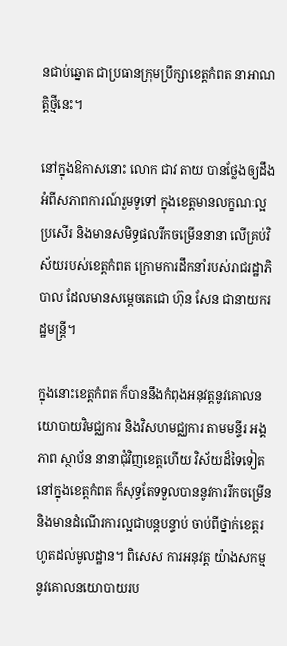នជាប់ឆ្នោត ជាប្រធានក្រុមប្រឹក្សាខេត្តកំពត នាអាណត្តិថ្មីនេះ។

នៅក្នុងឱកាសនោះ លោក ជាវ តាយ បានថ្លែងឲ្យដឹងអំពីសភាពការណ៍រួមទូទៅ ក្នុងខេត្តមានលក្ខណៈល្អប្រសើរ និងមានសមិទ្ធផលរីកចម្រើននានា លើគ្រប់វិស័យរបស់ខេត្តកំពត ក្រោមការដឹកនាំរបស់រាជរដ្ឋាភិបាល ដែលមានសម្តេចតេជោ ហ៊ុន សែន ជានាយករដ្ឋមន្ត្រី។

ក្នុងនោះខេត្តកំពត ក៏បាននឹងកំពុងអនុវត្តនូវគោលនយោបាយវិមជ្ឈការ និងវិសហមជ្ឈការ តាមមន្ទីរ អង្គភាព ស្ថាប័ន នានាជុំវិញខេត្តហើយ វិស័យដ៏ទៃទៀតនៅក្នុងខេត្តកំពត ក៏សុទ្ធតែទទួលបាននូវការរីកចម្រើន និងមានដំណើរការល្អជាបន្តបន្ទាប់ ចាប់ពីថ្នាក់ខេត្តរហូតដល់មូលដ្ឋាន។ ពិសេស ការអនុវត្ត យ៉ាងសកម្ម នូវគោលនយោបាយរប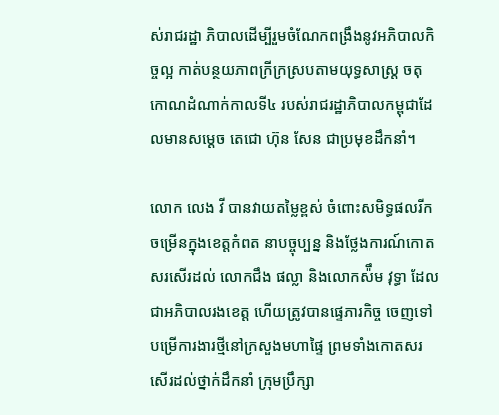ស់រាជរដ្ឋា ភិបាលដើម្បីរួមចំណែកពង្រឹងនូវអភិបាលកិច្ចល្អ កាត់បន្ថយភាពក្រីក្រស្របតាមយុទ្ធសាស្ត្រ ចតុកោណដំណាក់កាលទី៤ របស់រាជរដ្ឋាភិបាលកម្ពុជាដែលមានសម្ដេច តេជោ ហ៊ុន សែន ជាប្រមុខដឹកនាំ។

លោក លេង វី បានវាយតម្លៃខ្ពស់ ចំពោះសមិទ្ធផលរីកចម្រើនក្នុងខេត្តកំពត នាបច្ចុប្បន្ន និងថ្លែងការណ៍កោតសរសើរដល់ លោកជឹង ផល្លា និងលោកស៉ឹម វុទ្ធា ដែលជាអភិបាលរងខេត្ត ហើយត្រូវបានផ្ទេភារកិច្ច ចេញទៅបម្រើការងារថ្មីនៅក្រសួងមហាផ្ទៃ ព្រមទាំងកោតសរសើរដល់ថ្នាក់ដឹកនាំ ក្រុមប្រឹក្សា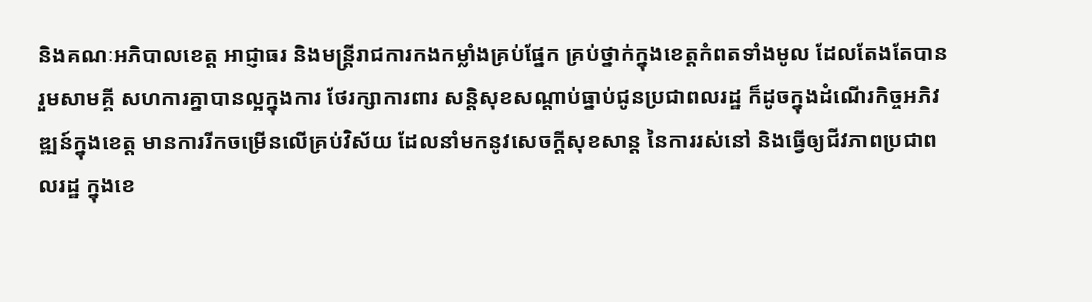និងគណៈអភិបាលខេត្ត អាជ្ញាធរ និងមន្រ្តីរាជការកងកម្លាំងគ្រប់ផ្នែក គ្រប់ថ្នាក់ក្នុងខេត្តកំពតទាំងមូល ដែលតែងតែបានរួមសាមគ្គី សហការគ្នាបានល្អក្នុងការ ថែរក្សាការពារ សន្តិសុខសណ្ដាប់ធ្នាប់ជូនប្រជាពលរដ្ឋ ក៏ដូចក្នុងដំណើរកិច្ចអភិវឌ្ឍន៍ក្នុងខេត្ត មានការរីកចម្រើនលើគ្រប់វិស័យ ដែលនាំមកនូវសេចក្ដីសុខសាន្ត នៃការរស់នៅ និងធ្វើឲ្យជីវភាពប្រជាពលរដ្ឋ ក្នុងខេ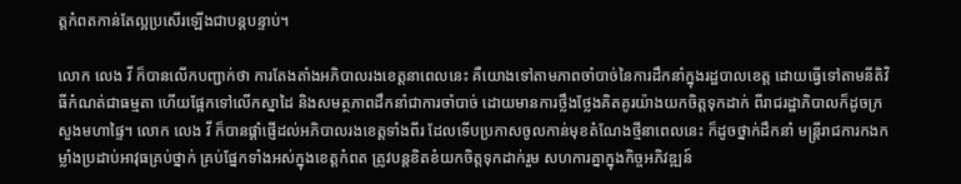ត្តកំពតកាន់តែល្អប្រសើរឡើងជាបន្តបន្ទាប់។

លោក លេង វី ក៏បានលើកបញ្ជាក់ថា ការតែងតាំងអភិបាលរងខេត្តនាពេលនេះ គឺយោងទៅតាមភាពចាំបាច់នៃការដឹកនាំក្នុងរដ្ឋបាលខេត្ត ដោយធ្វើទៅតាមនីតិវិធីកំណត់ជាធម្មតា ហើយផ្អែកទៅលើកស្នាដៃ និងសមត្ថភាពដឹកនាំជាការចាំបាច់ ដោយមានការថ្លឹងថ្លែងគិតគូរយ៉ាងយកចិត្តទុកដាក់ ពីរាជរដ្ឋាភិបាលក៏ដូចក្រសួងមហាផ្ទៃ។ លោក លេង វី ក៏បានផ្ដាំផ្ញើដល់អភិបាលរងខេត្តទាំងពីរ ដែលទើបប្រកាសចូលកាន់មុខតំណែងថ្មីនាពេលនេះ ក៏ដូចថ្នាក់ដឹកនាំ មន្ត្រីរាជការកងកម្លាំងប្រដាប់អាវុធគ្រប់ថ្នាក់ គ្រប់ផ្នែកទាំងអស់ក្នុងខេត្តកំពត ត្រូវបន្តខិតខំយកចិត្តទុកដាក់រួម សហការគ្នាក្នុងកិច្ចអភិវឌ្ឍន៍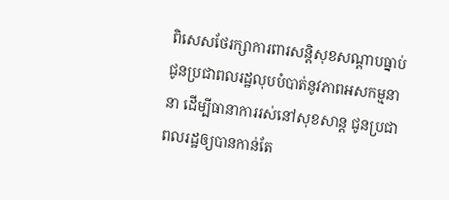ពិសេសថែរក្សាការពារសន្តិសុខសណ្ដាបធ្នាប់ ជូនប្រជាពលរដ្ឋលុបបំបាត់នូវភាពអសកម្មនានា ដើម្បីធានាការរស់នៅសុខសាន្ត ជូនប្រជាពលរដ្ឋឲ្យបានកាន់តែ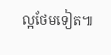ល្អថែមទៀត៕